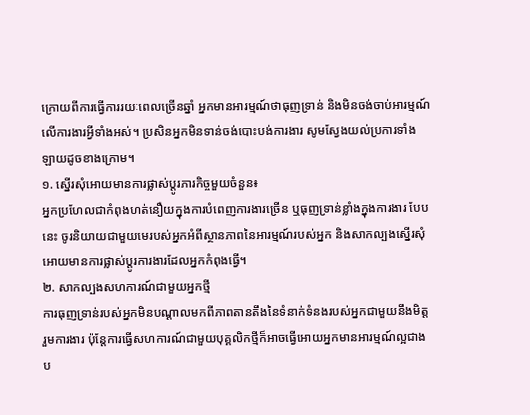ក្រោយពីការធ្វើការរយៈពេលច្រើនឆ្នាំ អ្នកមានអារម្មណ៍ថាធុញទ្រាន់ និងមិនចង់ចាប់អារម្មណ៍
លើការងារអ្វីទាំងអស់។ ប្រសិនអ្នកមិនទាន់ចង់បោះបង់ការងារ សូមស្វែងយល់ប្រការទាំង
ឡាយដូចខាងក្រោម។
១. ស្នើរសុំអោយមានការផ្លាស់ប្ដូរភារកិច្ចមួយចំនួន៖
អ្នកប្រហែលជាកំពុងហត់នឿយក្នុងការបំពេញការងារច្រើន ឬធុញទ្រាន់ខ្លាំងក្នុងការងារ បែប
នេះ ចូរនិយាយជាមួយមេរបស់អ្នកអំពីស្ថានភាពនៃអារម្មណ៍របស់អ្នក និងសាកល្បងស្នើរសុំ
អោយមានការផ្លាស់ប្ដូរការងារដែលអ្នកកំពុងធ្វើ។
២. សាកល្បងសហការណ៍ជាមួយអ្នកថ្មី
ការធុញទ្រាន់របស់អ្នកមិនបណ្ដាលមកពីភាពតានតឹងនៃទំនាក់ទំនងរបស់អ្នកជាមួយនឹងមិត្ត
រួមការងារ ប៉ុន្ដែការធ្វើសហការណ៍ជាមួយបុគ្គលិកថ្មីក៏អាចធ្វើអោយអ្នកមានអារម្មណ៍ល្អជាង
ប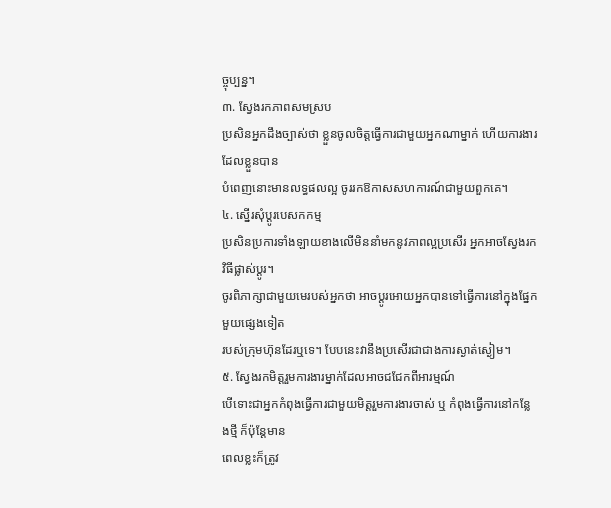ច្ចុប្បន្ន។
៣. ស្វែងរកភាពសមស្រប
ប្រសិនអ្នកដឹងច្បាស់ថា ខ្លួនចូលចិត្តធ្វើការជាមួយអ្នកណាម្នាក់ ហើយការងារដែលខ្លួនបាន
បំពេញនោះមានលទ្ធផលល្អ ចូររកឱកាសសហការណ៍ជាមួយពួកគេ។
៤. ស្នើរសុំប្ដូរបេសកកម្ម
ប្រសិនប្រការទាំងឡាយខាងលើមិននាំមកនូវភាពល្អប្រសើរ អ្នកអាចស្វែងរកវិធីផ្លាស់ប្ដូរ។
ចូរពិភាក្សាជាមួយមេរបស់អ្នកថា អាចប្ដូរអោយអ្នកបានទៅធ្វើការនៅក្នុងផ្នែកមួយផ្សេងទៀត
របស់ក្រុមហ៊ុនដែរឬទេ។ បែបនេះវានឹងប្រសើរជាជាងការស្ងាត់ស្ងៀម។
៥. ស្វែងរកមិត្តរួមការងារម្នាក់ដែលអាចជជែកពីអារម្មណ៍
បើទោះជាអ្នកកំពុងធ្វើការជាមួយមិត្តរួមការងារចាស់ ឬ កំពុងធ្វើការនៅកន្លែងថ្មី ក៏ប៉ុន្ដែមាន
ពេលខ្លះក៏ត្រូវ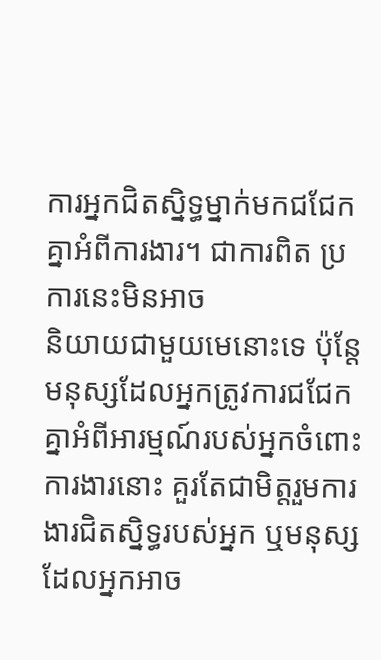ការអ្នកជិតស្និទ្ធម្នាក់មកជជែកគ្នាអំពីការងារ។ ជាការពិត ប្រការនេះមិនអាច
និយាយជាមួយមេនោះទេ ប៉ុន្ដែមនុស្សដែលអ្នកត្រូវការជជែកគ្នាអំពីអារម្មណ៍របស់អ្នកចំពោះ
ការងារនោះ គួរតែជាមិត្តរួមការងារជិតស្និទ្ធរបស់អ្នក ឬមនុស្សដែលអ្នកអាច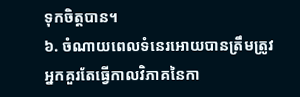ទុកចិត្តបាន។
៦. ចំណាយពេលទំនេរអោយបានត្រឹមត្រូវ
អ្នកគួរតែធ្វើកាលវិភាគនៃកា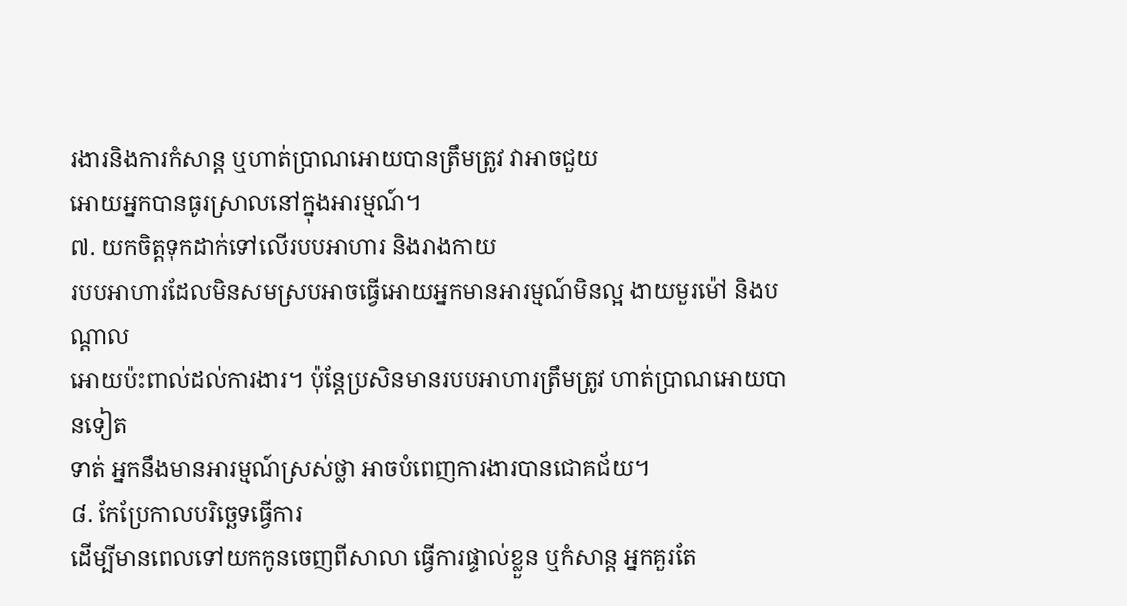រងារនិងការកំសាន្ដ ឬហាត់ប្រាណអោយបានត្រឹមត្រូវ វាអាចជួយ
អោយអ្នកបានធូរស្រាលនៅក្នុងអារម្មណ៍។
៧. យកចិត្តទុកដាក់ទៅលើរបបអាហារ និងរាងកាយ
របបអាហារដែលមិនសមស្របអាចធ្វើអោយអ្នកមានអារម្មណ៍មិនល្អ ងាយមួរម៉ៅ និងបណ្ដាល
អោយប៉ះពាល់ដល់ការងារ។ ប៉ុន្ដែប្រសិនមានរបបអាហារត្រឹមត្រូវ ហាត់ប្រាណអោយបានទៀត
ទាត់ អ្នកនឹងមានអារម្មណ៍ស្រស់ថ្លា អាចបំពេញការងារបានជោគជ័យ។
៨. កែប្រែកាលបរិច្ឆេទធ្វើការ
ដើម្បីមានពេលទៅយកកូនចេញពីសាលា ធ្វើការផ្ទាល់ខ្លួន ឬកំសាន្ដ អ្នកគួរតែ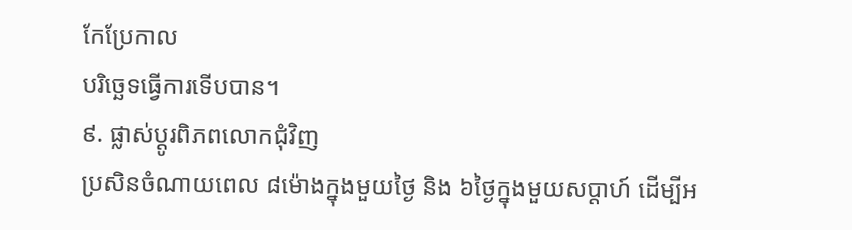កែប្រែកាល
បរិច្ឆេទធ្វើការទើបបាន។
៩. ផ្លាស់ប្ដូរពិភពលោកជុំវិញ
ប្រសិនចំណាយពេល ៨ម៉ោងក្នុងមួយថ្ងៃ និង ៦ថ្ងៃក្នុងមួយសប្ដាហ៍ ដើម្បីអ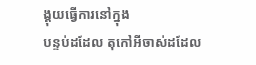ង្គុយធ្វើការនៅក្នុង
បន្ទប់ដដែល តុកៅអីចាស់ដដែល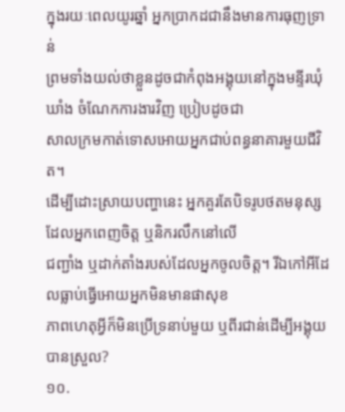ក្នុងរយៈពេលយូរឆ្នាំ អ្នកប្រាកដជានឹងមានការធុញទ្រាន់
ព្រមទាំងយល់ថាខ្លួនដូចជាកំពុងអង្គុយនៅក្នុងមន្ទីរឃុំឃាំង ចំណែកការងារវិញ ប្រៀបដូចជា
សាលក្រមកាត់ទោសអោយអ្នកជាប់ពន្ធនាគារមួយជីវិត។
ដើម្បីដោះស្រាយបញ្ហានេះ អ្នកគួរតែបិទរូបថតមនុស្សដែលអ្នកពេញចិត្ត ឬនិករលឹកនៅលើ
ជញ្ជាំង ឬដាក់តាំងរបស់ដែលអ្នកចូលចិត្ត។ រីឯកៅអីដែលធ្លាប់ធ្វើអោយអ្នកមិនមានផាសុខ
ភាពហេតុអ្វីក៏មិនប្រើទ្រនាប់មួយ ឬពីរជាន់ដើម្បីអង្គុយបានស្រួល?
១០.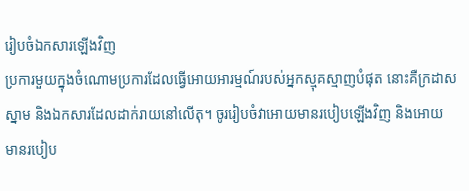រៀបចំឯកសារឡើងវិញ
ប្រការមួយក្នុងចំណោមប្រការដែលធ្វើអោយអារម្មណ៍របស់អ្នកស្មុគស្មាញបំផុត នោះគឺក្រដាស
ស្នាម និងឯកសារដែលដាក់រាយនៅលើតុ។ ចូររៀបចំវាអោយមានរបៀបឡើងវិញ និងអោយ
មានរបៀប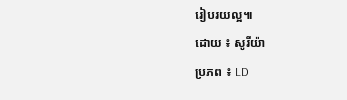រៀបរយល្អ៕
ដោយ ៖ សូរីយ៉ា
ប្រភព ៖ LD